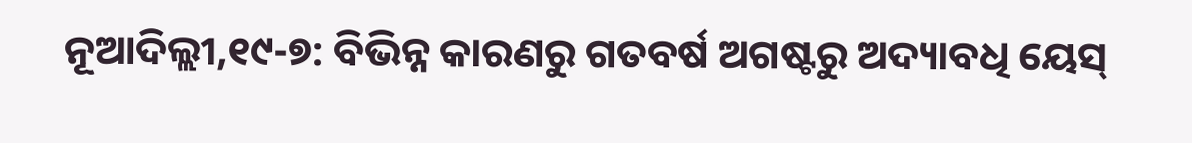ନୂଆଦିଲ୍ଲୀ,୧୯-୭: ବିଭିନ୍ନ କାରଣରୁ ଗତବର୍ଷ ଅଗଷ୍ଟରୁ ଅଦ୍ୟାବଧି ୟେସ୍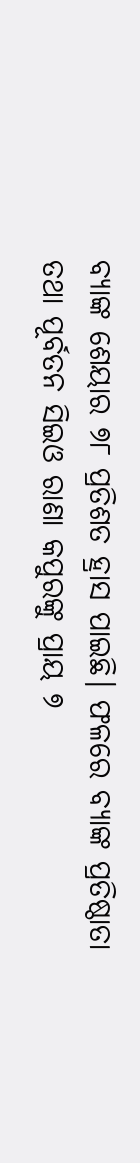ବ୍ୟାଙ୍କ ଶେୟାର ୭୮ ପ୍ରତିଶତ ହ୍ରାସ ପାଇଛି। ଫଳରେ ବ୍ୟାଙ୍କ ପ୍ରତିଷ୍ଠାତା ତଥା ପୂର୍ବତନ ସିଇଓ ରାଣା କପୁରଙ୍କୁ ପ୍ରାୟ ୭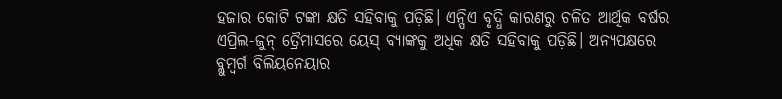ହଜାର କୋଟି ଟଙ୍କା କ୍ଷତି ସହିବାକୁ ପଡ଼ିଛି। ଏନ୍ପିଏ ବୃଦ୍ଧି କାରଣରୁ ଚଳିତ ଆର୍ଥିକ ବର୍ଷର ଏପ୍ରିଲ-ଜୁନ୍ ତ୍ରୈମାସରେ ୟେସ୍ ବ୍ୟାଙ୍କକୁ ଅଧିକ କ୍ଷତି ସହିବାକୁ ପଡ଼ିଛି। ଅନ୍ୟପକ୍ଷରେ ବ୍ଲୁମ୍ବର୍ଗ ବିଲିୟନେୟାର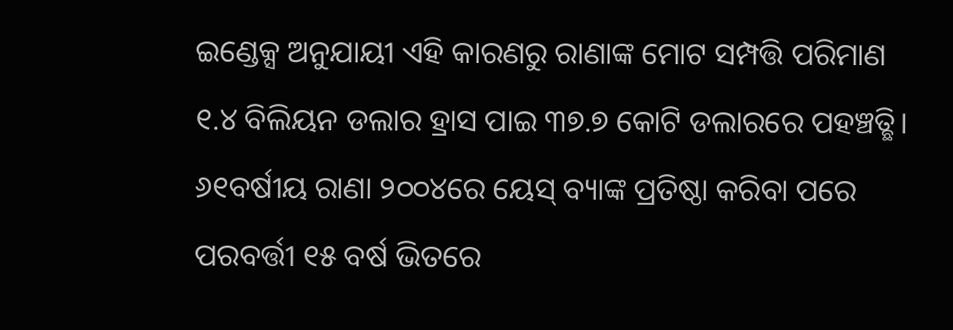ଇଣ୍ଡେକ୍ସ ଅନୁଯାୟୀ ଏହି କାରଣରୁ ରାଣାଙ୍କ ମୋଟ ସମ୍ପତ୍ତି ପରିମାଣ ୧.୪ ବିଲିୟନ ଡଲାର ହ୍ରାସ ପାଇ ୩୭.୭ କୋଟି ଡଲାରରେ ପହଞ୍ଚତ୍ଛି। ୬୧ବର୍ଷୀୟ ରାଣା ୨୦୦୪ରେ ୟେସ୍ ବ୍ୟାଙ୍କ ପ୍ରତିଷ୍ଠା କରିବା ପରେ ପରବର୍ତ୍ତୀ ୧୫ ବର୍ଷ ଭିତରେ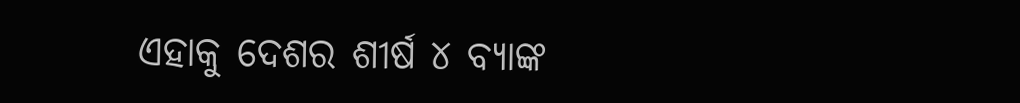ଏହାକୁ ଦେଶର ଶୀର୍ଷ ୪ ବ୍ୟାଙ୍କ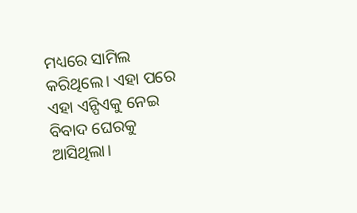ମଧ୍ୟରେ ସାମିଲ କରିଥିଲେ। ଏହା ପରେ ଏହା ଏନ୍ପିଏକୁ ନେଇ ବିବାଦ ଘେରକୁ ଆସିଥିଲା।